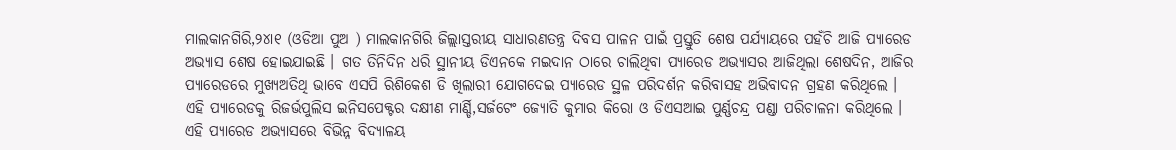ମାଲକାନଗିରି,୨୪ା୧ (ଓଡିଆ ପୁଅ ) ମାଲକାନଗିରି ଜିଲ୍ଲାସ୍ତରୀୟ ସାଧାରଣତନ୍ତ୍ର ଦିବସ ପାଳନ ପାଇଁ ପ୍ରସ୍ତୁତି ଶେଷ ପର୍ଯ୍ୟାୟରେ ପହଁଚି ଆଜି ପ୍ୟାରେଡ ଅଭ୍ୟାସ ଶେଷ ହୋଇଯାଇଛି । ଗତ ତିନିଦିନ ଧରି ସ୍ଥାନୀୟ ଡିଏନକେ ମଇଦାନ ଠାରେ ଚାଲିଥିବା ପ୍ୟାରେଡ ଅଭ୍ୟାସର ଆଜିଥିଲା ଶେଷଦିନ, ଆଜିର ପ୍ୟାରେଡରେ ମୁଖ୍ୟଅତିଥି ଭାବେ ଏସପି ରିଶିକେଶ ଡି ଖିଲାରୀ ଯୋଗଦେଇ ପ୍ୟାରେଡ ସ୍ଥଳ ପରିଦର୍ଶନ କରିବାସହ ଅଭିବାଦନ ଗ୍ରହଣ କରିଥିଲେ । ଏହି ପ୍ୟାରେଡକୁ ରିଜର୍ଭପୁଲିସ ଇନିସପେକ୍ଟର ଦକ୍ଷୀଣ ମାର୍ଣ୍ଡି,ସର୍ଜଟେଂ ଜ୍ୟୋତି କୁମାର କିରୋ ଓ ଡିଏସଆଇ ପୁର୍ଣ୍ଣଚନ୍ଦ୍ର ପଣ୍ଡା ପରିଚାଳନା କରିଥିଲେ । ଏହି ପ୍ୟାରେଡ ଅଭ୍ୟାସରେ ବିଭିନ୍ନ ବିଦ୍ୟାଳୟ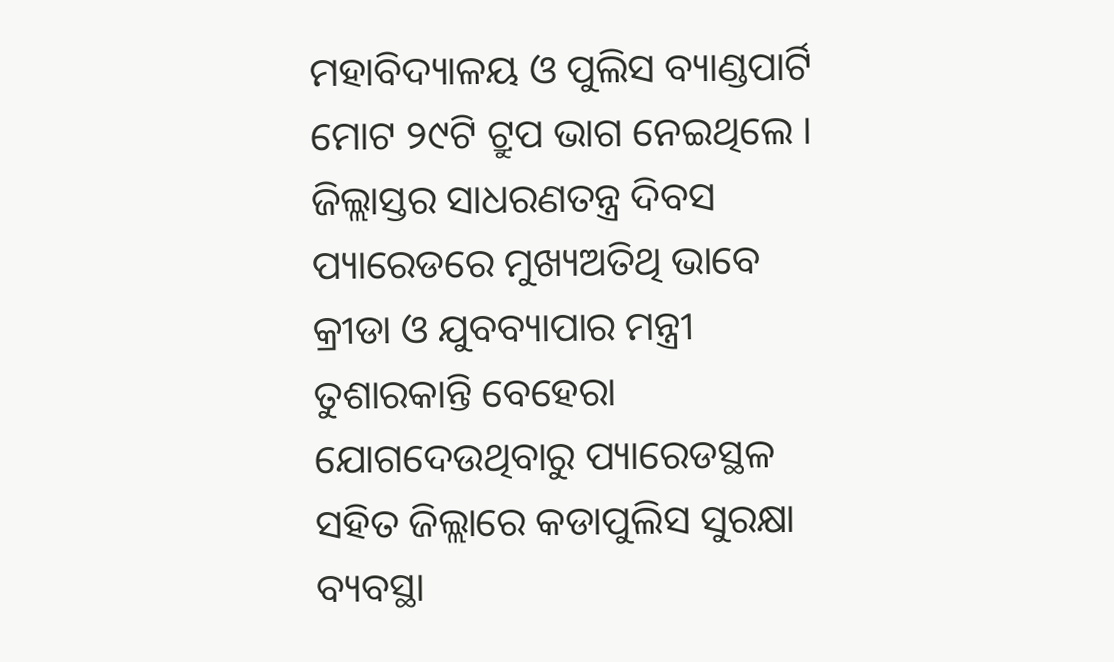ମହାବିଦ୍ୟାଳୟ ଓ ପୁଲିସ ବ୍ୟାଣ୍ଡପାର୍ଟି ମୋଟ ୨୯ଟି ଟ୍ରୁପ ଭାଗ ନେଇଥିଲେ । ଜିଲ୍ଲାସ୍ତର ସାଧରଣତନ୍ତ୍ର ଦିବସ ପ୍ୟାରେଡରେ ମୁଖ୍ୟଅତିଥି ଭାବେ କ୍ରୀଡା ଓ ଯୁବବ୍ୟାପାର ମନ୍ତ୍ରୀ ତୁଶାରକାନ୍ତି ବେହେରା ଯୋଗଦେଉଥିବାରୁ ପ୍ୟାରେଡସ୍ଥଳ ସହିତ ଜିଲ୍ଲାରେ କଡାପୁଲିସ ସୁରକ୍ଷା ବ୍ୟବସ୍ଥା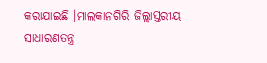କରାଯାଇଛି ।ମାଲକାନଗିରି ଜିଲ୍ଲାସ୍ତରୀୟ ସାଧାରଣତନ୍ତ୍ର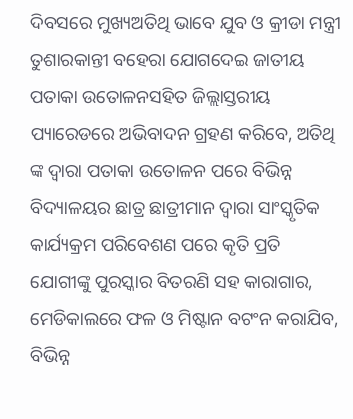ଦିବସରେ ମୁଖ୍ୟଅତିଥି ଭାବେ ଯୁବ ଓ କ୍ରୀଡା ମନ୍ତ୍ରୀ ତୁଶାରକାନ୍ତୀ ବହେରା ଯୋଗଦେଇ ଜାତୀୟ ପତାକା ଉତୋଳନସହିତ ଜିଲ୍ଲାସ୍ତରୀୟ ପ୍ୟାରେଡରେ ଅଭିବାଦନ ଗ୍ରହଣ କରିବେ, ଅତିଥି ଙ୍କ ଦ୍ୱାରା ପତାକା ଉତୋଳନ ପରେ ବିଭିନ୍ନ ବିଦ୍ୟାଳୟର ଛାତ୍ର ଛାତ୍ରୀମାନ ଦ୍ୱାରା ସାଂସ୍କୃତିକ କାର୍ଯ୍ୟକ୍ରମ ପରିବେଶଣ ପରେ କୃତି ପ୍ରତି ଯୋଗୀଙ୍କୁ ପୁରସ୍କାର ବିତରଣି ସହ କାରାଗାର, ମେଡିକାଲରେ ଫଳ ଓ ମିଷ୍ଟାନ ବଟଂନ କରାଯିବ, ବିଭିନ୍ନ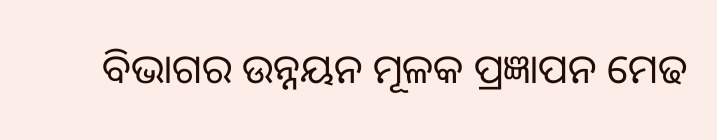ବିଭାଗର ଉନ୍ନୟନ ମୂଳକ ପ୍ରଜ୍ଞାପନ ମେଢ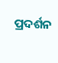ପ୍ରଦର୍ଶନ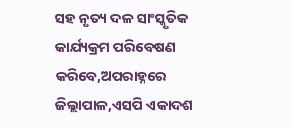ସହ ନୃତ୍ୟ ଦଳ ସାଂସ୍କୃତିକ କାର୍ଯ୍ୟକ୍ରମ ପରିବେଷଣ କରିବେ,ଅପରାହ୍ନରେ ଜିଲ୍ଲାପାଳ,ଏସପି ଏକାଦଶ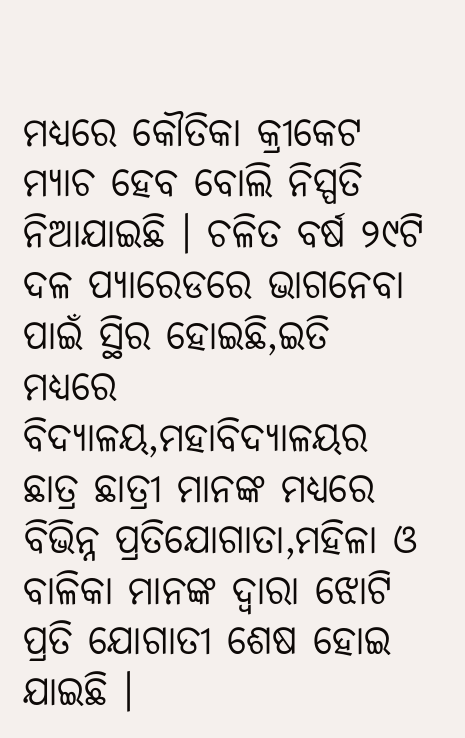ମଧ୍ୟରେ କୌତିକା କ୍ରୀକେଟ ମ୍ୟାଚ ହେବ ବୋଲି ନିସ୍ପତି ନିଆଯାଇଛି । ଚଳିତ ବର୍ଷ ୨୯ଟି ଦଳ ପ୍ୟାରେଡରେ ଭାଗନେବା ପାଇଁ ସ୍ଥିର ହୋଇଛି,ଇତି ମଧ୍ୟରେ ବିଦ୍ୟାଳୟ,ମହାବିଦ୍ୟାଳୟର ଛାତ୍ର ଛାତ୍ରୀ ମାନଙ୍କ ମଧ୍ୟରେ ବିଭିନ୍ନ ପ୍ରତିଯୋଗାତା,ମହିଳା ଓ ବାଳିକା ମାନଙ୍କ ଦ୍ୱାରା ଝୋଟି ପ୍ରତି ଯୋଗାତୀ ଶେଷ ହୋଇ ଯାଇଛି ।